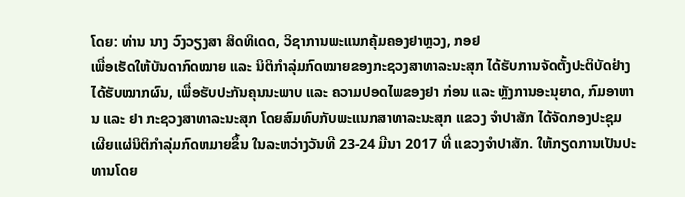ໂດຍ: ທ່ານ ນາງ ວົງວຽງສາ ສິດທິເດດ, ວິຊາການພະແນກຄຸ້ມຄອງຢາຫຼວງ, ກອຢ
ເພື່ອເຮັດໃຫ້ບັນດາກົດໝາຍ ແລະ ນິຕິກໍາລຸ່ມກົດໝາຍຂອງກະຊວງສາທາລະນະສຸກ ໄດ້ຮັບການຈັດຕັ້ງປະຕິບັດຢ່າງໄດ້ຮັບໝາກຜົນ, ເພື່ອຮັບປະກັນຄຸນນະພາບ ແລະ ຄວາມປອດໄພຂອງຢາ ກ່ອນ ແລະ ຫຼັງການອະນຸຍາດ, ກົມອາຫານ ແລະ ຢາ ກະຊວງສາທາລະນະສຸກ ໂດຍສົມທົບກັບພະແນກສາທາລະນະສຸກ ແຂວງ ຈໍາປາສັກ ໄດ້ຈັດກອງປະຊຸມເຜີຍແຜ່ນິຕິກຳລຸ່ມກົດຫມາຍຂຶ້ນ ໃນລະຫວ່າງວັນທີ 23-24 ມີນາ 2017 ທີ່ ແຂວງຈຳປາສັກ. ໃຫ້ກຽດການເປັນປະທານໂດຍ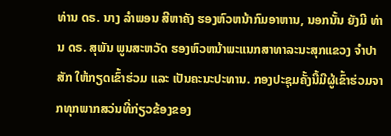ທ່ານ ດຣ. ນາງ ລຳພອນ ສີຫາຄັງ ຮອງຫົວຫນ້າກົມອາຫານ, ນອກນັ້ນ ຍັງມີ ທ່ານ ດຣ. ສຸພັນ ພູນສະຫວັດ ຮອງຫົວຫນ້າພະແນກສາທາລະນະສຸກແຂວງ ຈໍາປາສັກ ໃຫ້ກຽດເຂົ້າຮ່ວມ ແລະ ເປັນຄະນະປະທານ. ກອງປະຊຸມຄັ້ງນີ້ມີຜູ້ເຂົ້າຮ່ວມຈາກທຸກພາກສວ່ນທີ່ກ່ຽວຂ້ອງຂອງ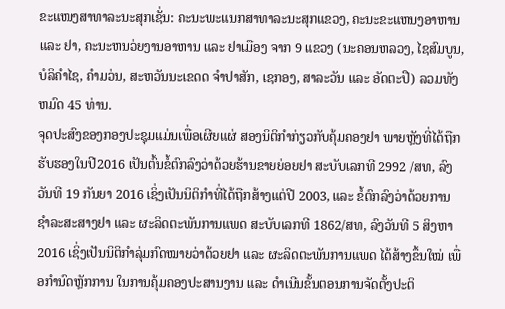ຂະແໜງສາທາລະນະສຸກເຊັ່ນ: ຄະນະພະແນກສາທາລະນະສຸກແຂວງ, ຄະນະຂະແຫນງອາຫານ ແລະ ຢາ, ຄະນະຫນວ່ຍງານອາຫານ ແລະ ຢາເມືອງ ຈາກ 9 ແຂວງ (ນະຄອນຫລວງ, ໄຊສົມບູນ,ບໍລິຄຳໄຊ, ຄຳມວ່ນ, ສະຫວັນນະເຂດດ ຈຳປາສັກ, ເຊກອງ, ສາລະວັນ ແລະ ອັດຕະປື) ລວມທັງຫມົດ 45 ທ່ານ.
ຈຸດປະສົງຂອງກອງປະຊຸມແມ່ນເພື່ອເຜີຍແຜ່ ສອງນິຕິກໍາກ່ຽວກັບຄຸ້ມຄອງຢາ ພາຍຫຼັງທີ່ໄດ້ຖືກຮັບຮອງໃນປີ2016 ເປັນຕົ້ນຂໍ້ຕົກລົງວ່າດ້ວຍຮ້ານຂາຍຍ່ອຍຢາ ສະບັບເລກທີ 2992 /ສທ, ລົງວັນທີ 19 ກັນຍາ 2016 ເຊິ່ງເປັນນິຕິກໍາທີ່ໄດ້ຖືກສ້າງແຕ່ປີ 2003, ແລະ ຂໍ້ຕົກລົງວ່າດ້ວຍການຊຳລະສະສາງຢາ ແລະ ຜະລິດຕະພັນການແພດ ສະບັບເລກທີ 1862/ສທ, ລົງວັນທີ 5 ສິງຫາ 2016 ເຊິ່ງເປັນນິຕິກໍາລຸ່ມກົດໝາຍວ່າດ້ວຍຢາ ແລະ ຜະລິດຕະພັນການແພດ ໄດ້ສ້າງຂຶ້ນໃໝ່ ເພື່ອກໍານົດຫຼັກການ ໃນການຄຸ້ມຄອງປະສານງານ ແລະ ດໍາເນີນຂັ້ນຕອນການຈັດຕັ້ງປະຕິ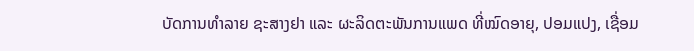ບັດການທໍາລາຍ ຊະສາງຢາ ແລະ ຜະລິດຕະພັນການແພດ ທີ່ໝົດອາຍຸ, ປອມແປງ, ເຊື່ອມ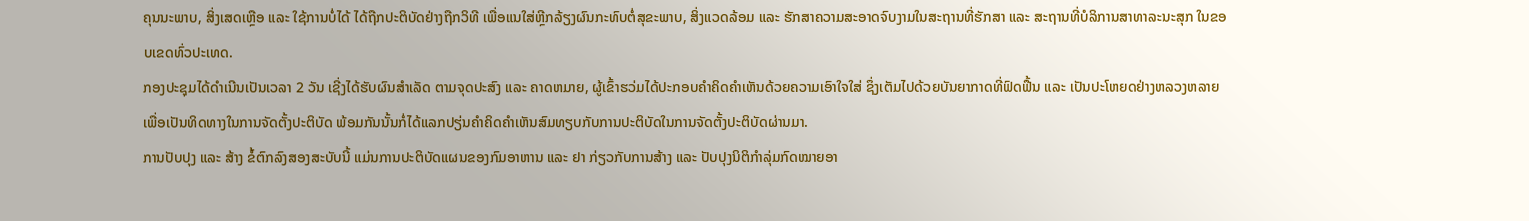ຄຸນນະພາບ, ສິ່ງເສດເຫຼືອ ແລະ ໃຊ້ການບໍ່ໄດ້ ໄດ້ຖືກປະຕິບັດຢ່າງຖືກວິທີ ເພື່ອແນໃສ່ຫຼີກລ້ຽງຜົນກະທົບຕໍ່ສຸຂະພາບ, ສິ່ງແວດລ້ອມ ແລະ ຮັກສາຄວາມສະອາດຈົບງາມໃນສະຖານທີ່ຮັກສາ ແລະ ສະຖານທີ່ບໍລິການສາທາລະນະສຸກ ໃນຂອບເຂດທົ່ວປະເທດ.
ກອງປະຊຸມໄດ້ດຳເນີນເປັນເວລາ 2 ວັນ ເຊີ່ງໄດ້ຮັບຜົນສຳເລັດ ຕາມຈຸດປະສົງ ແລະ ຄາດຫມາຍ, ຜູ້ເຂົ້າຮວ່ມໄດ້ປະກອບຄຳຄິດຄຳເຫັນດ້ວຍຄວາມເອົາໃຈໃສ່ ຊຶ່ງເຕັມໄປດ້ວຍບັນຍາກາດທີ່ຟົດຟື້ນ ແລະ ເປັນປະໂຫຍດຢ່າງຫລວງຫລາຍ ເພື່ອເປັນທິດທາງໃນການຈັດຕັ້ງປະຕິບັດ ພ້ອມກັນນັ້ນກໍ່ໄດ້ແລກປຽ່ນຄຳຄິດຄຳເຫັນສົມທຽບກັບການປະຕິບັດໃນການຈັດຕັ້ງປະຕິບັດຜ່ານມາ.
ການປັບປຸງ ແລະ ສ້າງ ຂໍ້ຕົກລົງສອງສະບັບນີ້ ແມ່ນການປະຕິບັດແຜນຂອງກົມອາຫານ ແລະ ຢາ ກ່ຽວກັບການສ້າງ ແລະ ປັບປຸງນິຕິກໍາລຸ່ມກົດໝາຍອາ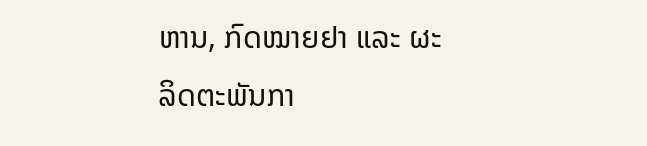ຫານ, ກົດໝາຍຢາ ແລະ ຜະລິດຕະພັນກາ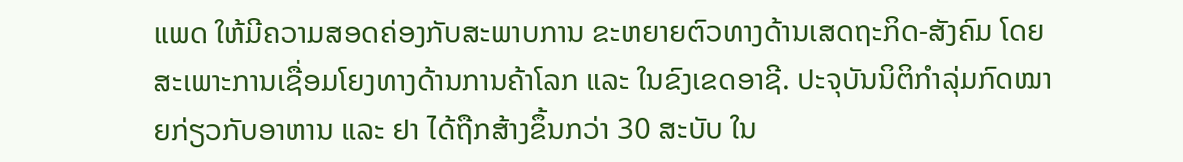ແພດ ໃຫ້ມີຄວາມສອດຄ່ອງກັບສະພາບການ ຂະຫຍາຍຕົວທາງດ້ານເສດຖະກິດ-ສັງຄົມ ໂດຍສະເພາະການເຊື່ອມໂຍງທາງດ້ານການຄ້າໂລກ ແລະ ໃນຂົງເຂດອາຊີ. ປະຈຸບັນນິຕິກໍາລຸ່ມກົດໝາຍກ່ຽວກັບອາຫານ ແລະ ຢາ ໄດ້ຖືກສ້າງຂຶ້ນກວ່າ 30 ສະບັບ ໃນ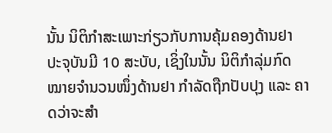ນັ້ນ ນິຕິກໍາສະເພາະກ່ຽວກັບການຄຸ້ມຄອງດ້ານຢາ ປະຈຸບັນມີ 10 ສະບັບ, ເຊິ່ງໃນນັ້ນ ນິຕິກໍາລຸ່ມກົດໝາຍຈໍານວນໜຶ່ງດ້ານຢາ ກໍາລັດຖືກປັບປຸງ ແລະ ຄາດວ່າຈະສໍາ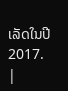ເລັດໃນປີ 2017.
|